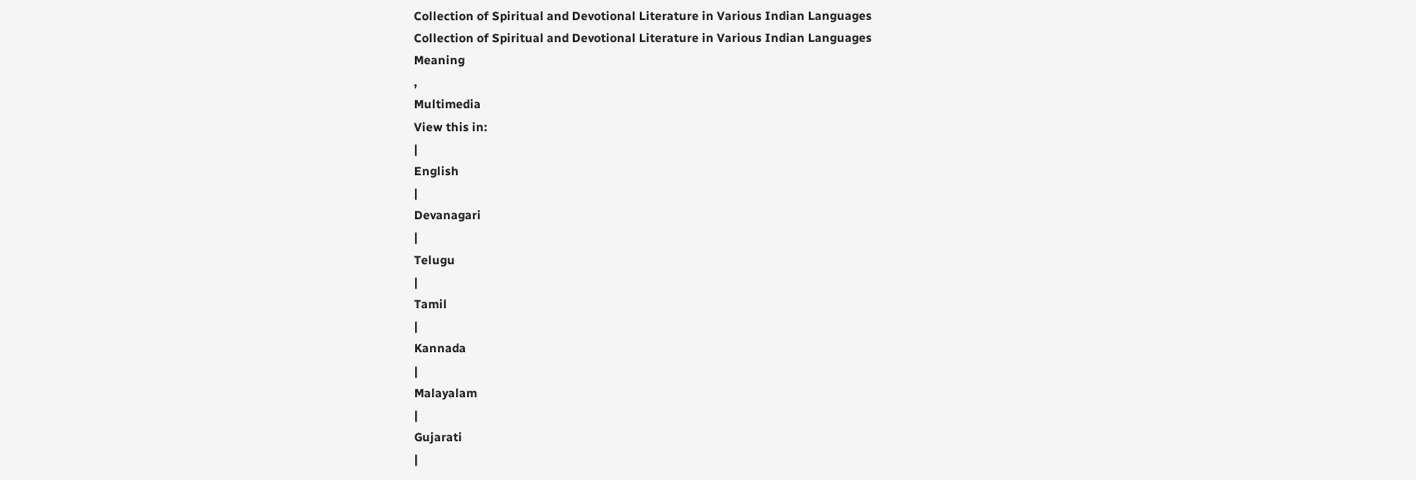Collection of Spiritual and Devotional Literature in Various Indian Languages
Collection of Spiritual and Devotional Literature in Various Indian Languages
Meaning
,
Multimedia
View this in:
|
English
|
Devanagari
|
Telugu
|
Tamil
|
Kannada
|
Malayalam
|
Gujarati
|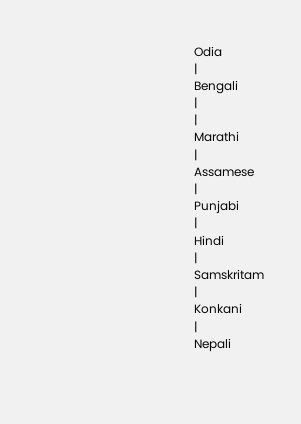Odia
|
Bengali
|
|
Marathi
|
Assamese
|
Punjabi
|
Hindi
|
Samskritam
|
Konkani
|
Nepali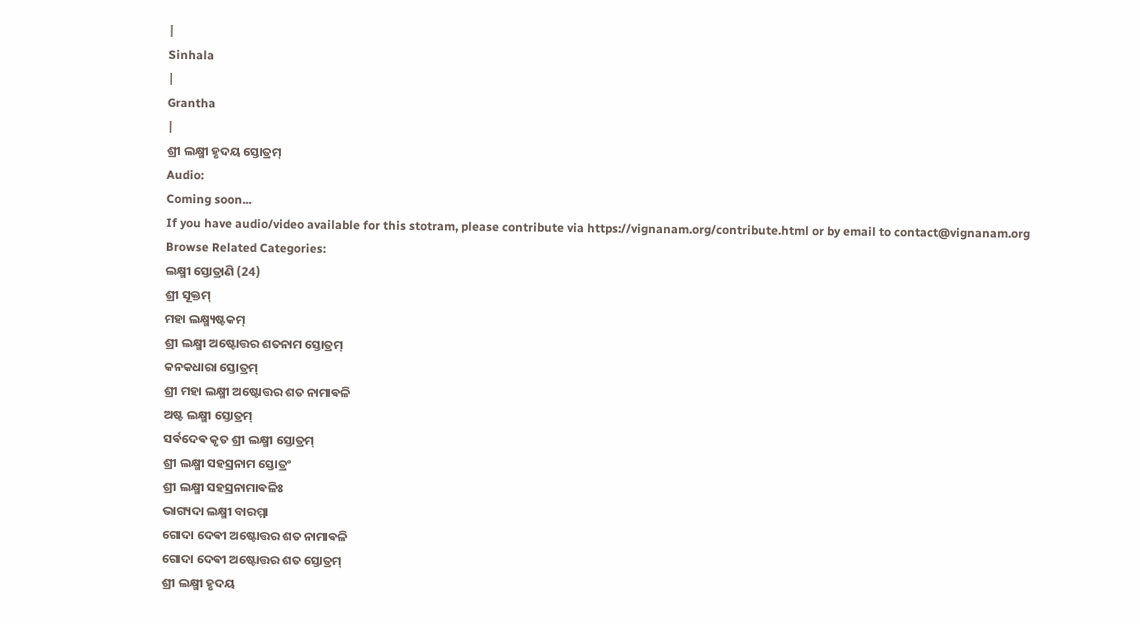|
Sinhala
|
Grantha
|
ଶ୍ରୀ ଲକ୍ଷ୍ମୀ ହୃଦୟ ସ୍ତୋତ୍ରମ୍
Audio:
Coming soon...
If you have audio/video available for this stotram, please contribute via https://vignanam.org/contribute.html or by email to contact@vignanam.org
Browse Related Categories:
ଲକ୍ଷ୍ମୀ ସ୍ତୋତ୍ରାଣି (24)
ଶ୍ରୀ ସୂକ୍ତମ୍
ମହା ଲକ୍ଷ୍ମ୍ୟଷ୍ଟକମ୍
ଶ୍ରୀ ଲକ୍ଷ୍ମୀ ଅଷ୍ଟୋତ୍ତର ଶତନାମ ସ୍ତୋତ୍ରମ୍
କନକଧାରା ସ୍ତୋତ୍ରମ୍
ଶ୍ରୀ ମହା ଲକ୍ଷ୍ମୀ ଅଷ୍ଟୋତ୍ତର ଶତ ନାମାଵଳି
ଅଷ୍ଟ ଲକ୍ଷ୍ମୀ ସ୍ତୋତ୍ରମ୍
ସର୍ଵଦେଵ କୃତ ଶ୍ରୀ ଲକ୍ଷ୍ମୀ ସ୍ତୋତ୍ରମ୍
ଶ୍ରୀ ଲକ୍ଷ୍ମୀ ସହସ୍ରନାମ ସ୍ତୋତ୍ରଂ
ଶ୍ରୀ ଲକ୍ଷ୍ମୀ ସହସ୍ରନାମାଵଳିଃ
ଭାଗ୍ୟଦା ଲକ୍ଷ୍ମୀ ବାରମ୍ମା
ଗୋଦା ଦେଵୀ ଅଷ୍ଟୋତ୍ତର ଶତ ନାମାଵଳି
ଗୋଦା ଦେଵୀ ଅଷ୍ଟୋତ୍ତର ଶତ ସ୍ତୋତ୍ରମ୍
ଶ୍ରୀ ଲକ୍ଷ୍ମୀ ହୃଦୟ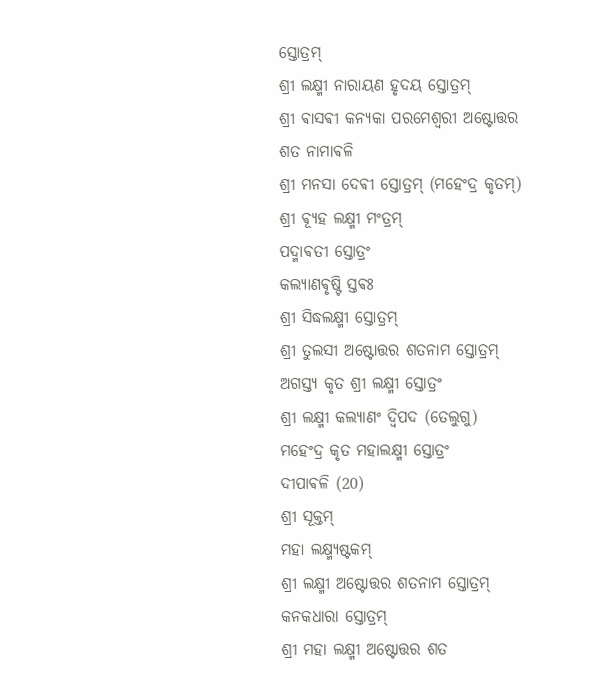ସ୍ତୋତ୍ରମ୍
ଶ୍ରୀ ଲକ୍ଷ୍ମୀ ନାରାୟଣ ହୃଦୟ ସ୍ତୋତ୍ରମ୍
ଶ୍ରୀ ଵାସଵୀ କନ୍ୟକା ପରମେଶ୍ଵରୀ ଅଷ୍ଟୋତ୍ତର ଶତ ନାମାଵଳି
ଶ୍ରୀ ମନସା ଦେଵୀ ସ୍ତୋତ୍ରମ୍ (ମହେଂଦ୍ର କୃତମ୍)
ଶ୍ରୀ ଵ୍ୟୂହ ଲକ୍ଷ୍ମୀ ମଂତ୍ରମ୍
ପଦ୍ମାଵତୀ ସ୍ତୋତ୍ରଂ
କଲ୍ୟାଣଵୃଷ୍ଟି ସ୍ତଵଃ
ଶ୍ରୀ ସିଦ୍ଧଲକ୍ଷ୍ମୀ ସ୍ତୋତ୍ରମ୍
ଶ୍ରୀ ତୁଲସୀ ଅଷ୍ଟୋତ୍ତର ଶତନାମ ସ୍ତୋତ୍ରମ୍
ଅଗସ୍ତ୍ୟ କୃତ ଶ୍ରୀ ଲକ୍ଷ୍ମୀ ସ୍ତୋତ୍ରଂ
ଶ୍ରୀ ଲକ୍ଷ୍ମୀ କଲ୍ୟାଣଂ ଦ୍ଵିପଦ (ତେଲୁଗୁ)
ମହେଂଦ୍ର କୃତ ମହାଲକ୍ଷ୍ମୀ ସ୍ତୋତ୍ରଂ
ଦୀପାଵଳି (20)
ଶ୍ରୀ ସୂକ୍ତମ୍
ମହା ଲକ୍ଷ୍ମ୍ୟଷ୍ଟକମ୍
ଶ୍ରୀ ଲକ୍ଷ୍ମୀ ଅଷ୍ଟୋତ୍ତର ଶତନାମ ସ୍ତୋତ୍ରମ୍
କନକଧାରା ସ୍ତୋତ୍ରମ୍
ଶ୍ରୀ ମହା ଲକ୍ଷ୍ମୀ ଅଷ୍ଟୋତ୍ତର ଶତ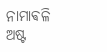ନାମାଵଳି
ଅଷ୍ଟ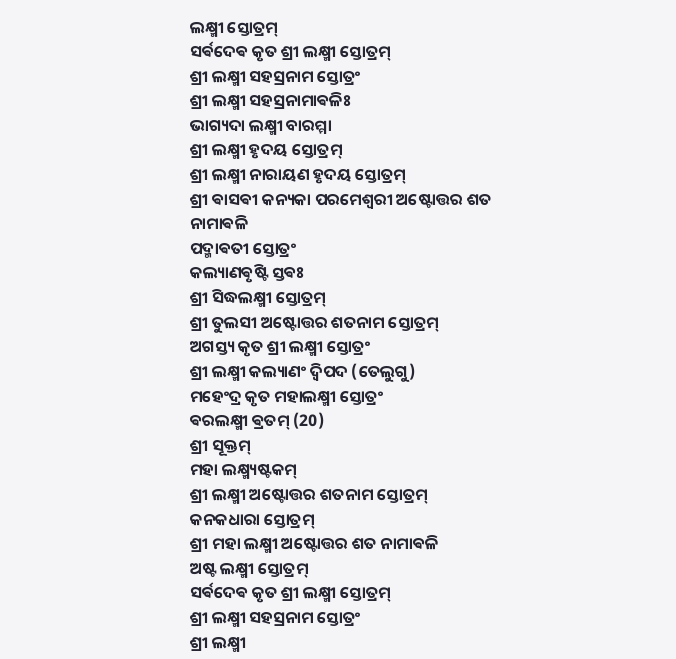ଲକ୍ଷ୍ମୀ ସ୍ତୋତ୍ରମ୍
ସର୍ଵଦେଵ କୃତ ଶ୍ରୀ ଲକ୍ଷ୍ମୀ ସ୍ତୋତ୍ରମ୍
ଶ୍ରୀ ଲକ୍ଷ୍ମୀ ସହସ୍ରନାମ ସ୍ତୋତ୍ରଂ
ଶ୍ରୀ ଲକ୍ଷ୍ମୀ ସହସ୍ରନାମାଵଳିଃ
ଭାଗ୍ୟଦା ଲକ୍ଷ୍ମୀ ବାରମ୍ମା
ଶ୍ରୀ ଲକ୍ଷ୍ମୀ ହୃଦୟ ସ୍ତୋତ୍ରମ୍
ଶ୍ରୀ ଲକ୍ଷ୍ମୀ ନାରାୟଣ ହୃଦୟ ସ୍ତୋତ୍ରମ୍
ଶ୍ରୀ ଵାସଵୀ କନ୍ୟକା ପରମେଶ୍ଵରୀ ଅଷ୍ଟୋତ୍ତର ଶତ ନାମାଵଳି
ପଦ୍ମାଵତୀ ସ୍ତୋତ୍ରଂ
କଲ୍ୟାଣଵୃଷ୍ଟି ସ୍ତଵଃ
ଶ୍ରୀ ସିଦ୍ଧଲକ୍ଷ୍ମୀ ସ୍ତୋତ୍ରମ୍
ଶ୍ରୀ ତୁଲସୀ ଅଷ୍ଟୋତ୍ତର ଶତନାମ ସ୍ତୋତ୍ରମ୍
ଅଗସ୍ତ୍ୟ କୃତ ଶ୍ରୀ ଲକ୍ଷ୍ମୀ ସ୍ତୋତ୍ରଂ
ଶ୍ରୀ ଲକ୍ଷ୍ମୀ କଲ୍ୟାଣଂ ଦ୍ଵିପଦ (ତେଲୁଗୁ)
ମହେଂଦ୍ର କୃତ ମହାଲକ୍ଷ୍ମୀ ସ୍ତୋତ୍ରଂ
ଵରଲକ୍ଷ୍ମୀ ଵ୍ରତମ୍ (20)
ଶ୍ରୀ ସୂକ୍ତମ୍
ମହା ଲକ୍ଷ୍ମ୍ୟଷ୍ଟକମ୍
ଶ୍ରୀ ଲକ୍ଷ୍ମୀ ଅଷ୍ଟୋତ୍ତର ଶତନାମ ସ୍ତୋତ୍ରମ୍
କନକଧାରା ସ୍ତୋତ୍ରମ୍
ଶ୍ରୀ ମହା ଲକ୍ଷ୍ମୀ ଅଷ୍ଟୋତ୍ତର ଶତ ନାମାଵଳି
ଅଷ୍ଟ ଲକ୍ଷ୍ମୀ ସ୍ତୋତ୍ରମ୍
ସର୍ଵଦେଵ କୃତ ଶ୍ରୀ ଲକ୍ଷ୍ମୀ ସ୍ତୋତ୍ରମ୍
ଶ୍ରୀ ଲକ୍ଷ୍ମୀ ସହସ୍ରନାମ ସ୍ତୋତ୍ରଂ
ଶ୍ରୀ ଲକ୍ଷ୍ମୀ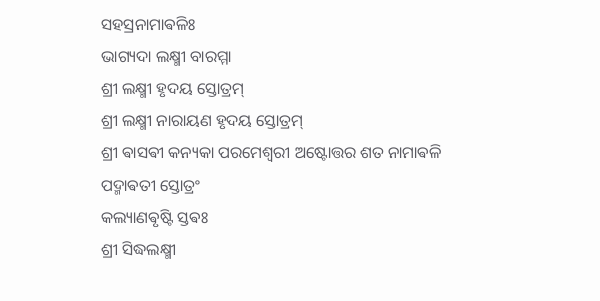ସହସ୍ରନାମାଵଳିଃ
ଭାଗ୍ୟଦା ଲକ୍ଷ୍ମୀ ବାରମ୍ମା
ଶ୍ରୀ ଲକ୍ଷ୍ମୀ ହୃଦୟ ସ୍ତୋତ୍ରମ୍
ଶ୍ରୀ ଲକ୍ଷ୍ମୀ ନାରାୟଣ ହୃଦୟ ସ୍ତୋତ୍ରମ୍
ଶ୍ରୀ ଵାସଵୀ କନ୍ୟକା ପରମେଶ୍ଵରୀ ଅଷ୍ଟୋତ୍ତର ଶତ ନାମାଵଳି
ପଦ୍ମାଵତୀ ସ୍ତୋତ୍ରଂ
କଲ୍ୟାଣଵୃଷ୍ଟି ସ୍ତଵଃ
ଶ୍ରୀ ସିଦ୍ଧଲକ୍ଷ୍ମୀ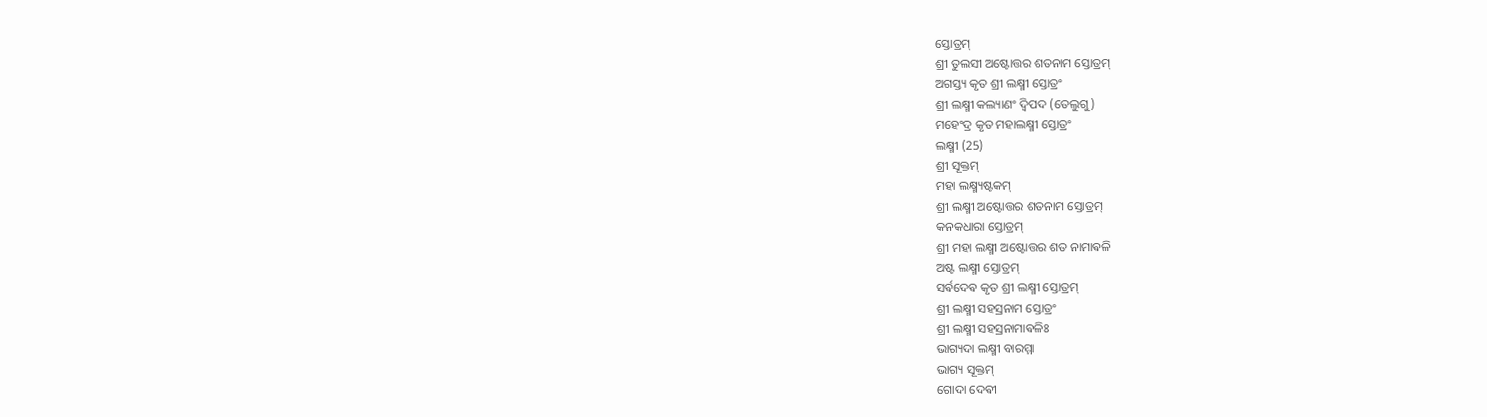ସ୍ତୋତ୍ରମ୍
ଶ୍ରୀ ତୁଲସୀ ଅଷ୍ଟୋତ୍ତର ଶତନାମ ସ୍ତୋତ୍ରମ୍
ଅଗସ୍ତ୍ୟ କୃତ ଶ୍ରୀ ଲକ୍ଷ୍ମୀ ସ୍ତୋତ୍ରଂ
ଶ୍ରୀ ଲକ୍ଷ୍ମୀ କଲ୍ୟାଣଂ ଦ୍ଵିପଦ (ତେଲୁଗୁ)
ମହେଂଦ୍ର କୃତ ମହାଲକ୍ଷ୍ମୀ ସ୍ତୋତ୍ରଂ
ଲକ୍ଷ୍ମୀ (25)
ଶ୍ରୀ ସୂକ୍ତମ୍
ମହା ଲକ୍ଷ୍ମ୍ୟଷ୍ଟକମ୍
ଶ୍ରୀ ଲକ୍ଷ୍ମୀ ଅଷ୍ଟୋତ୍ତର ଶତନାମ ସ୍ତୋତ୍ରମ୍
କନକଧାରା ସ୍ତୋତ୍ରମ୍
ଶ୍ରୀ ମହା ଲକ୍ଷ୍ମୀ ଅଷ୍ଟୋତ୍ତର ଶତ ନାମାଵଳି
ଅଷ୍ଟ ଲକ୍ଷ୍ମୀ ସ୍ତୋତ୍ରମ୍
ସର୍ଵଦେଵ କୃତ ଶ୍ରୀ ଲକ୍ଷ୍ମୀ ସ୍ତୋତ୍ରମ୍
ଶ୍ରୀ ଲକ୍ଷ୍ମୀ ସହସ୍ରନାମ ସ୍ତୋତ୍ରଂ
ଶ୍ରୀ ଲକ୍ଷ୍ମୀ ସହସ୍ରନାମାଵଳିଃ
ଭାଗ୍ୟଦା ଲକ୍ଷ୍ମୀ ବାରମ୍ମା
ଭାଗ୍ୟ ସୂକ୍ତମ୍
ଗୋଦା ଦେଵୀ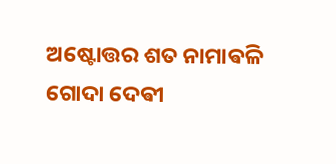ଅଷ୍ଟୋତ୍ତର ଶତ ନାମାଵଳି
ଗୋଦା ଦେଵୀ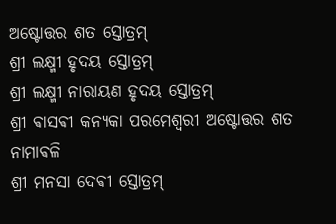ଅଷ୍ଟୋତ୍ତର ଶତ ସ୍ତୋତ୍ରମ୍
ଶ୍ରୀ ଲକ୍ଷ୍ମୀ ହୃଦୟ ସ୍ତୋତ୍ରମ୍
ଶ୍ରୀ ଲକ୍ଷ୍ମୀ ନାରାୟଣ ହୃଦୟ ସ୍ତୋତ୍ରମ୍
ଶ୍ରୀ ଵାସଵୀ କନ୍ୟକା ପରମେଶ୍ଵରୀ ଅଷ୍ଟୋତ୍ତର ଶତ ନାମାଵଳି
ଶ୍ରୀ ମନସା ଦେଵୀ ସ୍ତୋତ୍ରମ୍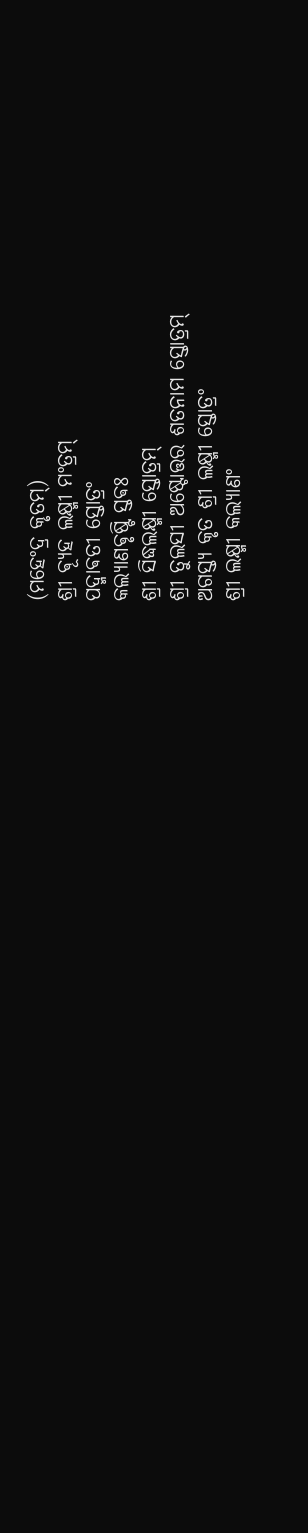(ମହେଂଦ୍ର କୃତମ୍)
ଶ୍ରୀ ଵ୍ୟୂହ ଲକ୍ଷ୍ମୀ ମଂତ୍ରମ୍
ପଦ୍ମାଵତୀ ସ୍ତୋତ୍ରଂ
କଲ୍ୟାଣଵୃଷ୍ଟି ସ୍ତଵଃ
ଶ୍ରୀ ସିଦ୍ଧଲକ୍ଷ୍ମୀ ସ୍ତୋତ୍ରମ୍
ଶ୍ରୀ ତୁଲସୀ ଅଷ୍ଟୋତ୍ତର ଶତନାମ ସ୍ତୋତ୍ରମ୍
ଅଗସ୍ତ୍ୟ କୃତ ଶ୍ରୀ ଲକ୍ଷ୍ମୀ ସ୍ତୋତ୍ରଂ
ଶ୍ରୀ ଲକ୍ଷ୍ମୀ କଲ୍ୟାଣଂ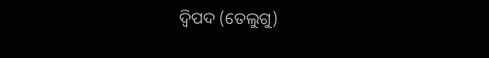ଦ୍ଵିପଦ (ତେଲୁଗୁ)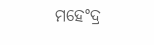ମହେଂଦ୍ର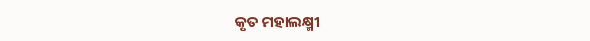କୃତ ମହାଲକ୍ଷ୍ମୀ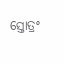ସ୍ତୋତ୍ରଂ